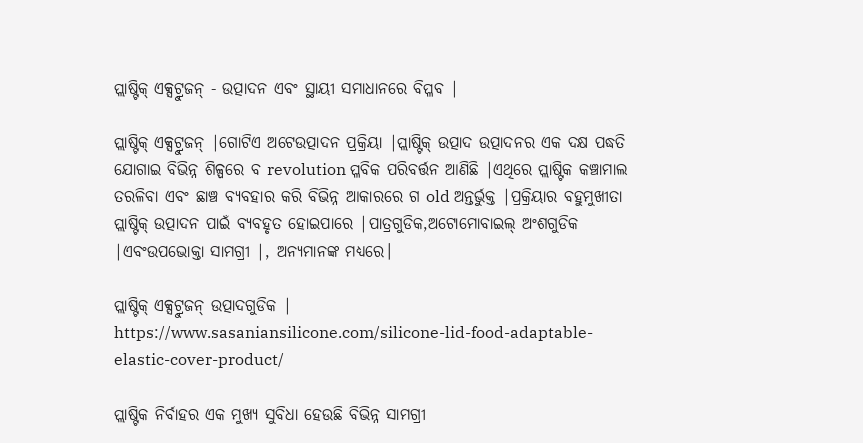ପ୍ଲାଷ୍ଟିକ୍ ଏକ୍ସଟ୍ରୁଜନ୍ - ଉତ୍ପାଦନ ଏବଂ ସ୍ଥାୟୀ ସମାଧାନରେ ବିପ୍ଳବ |

ପ୍ଲାଷ୍ଟିକ୍ ଏକ୍ସଟ୍ରୁଜନ୍ |ଗୋଟିଏ ଅଟେଉତ୍ପାଦନ ପ୍ରକ୍ରିୟା |ପ୍ଲାଷ୍ଟିକ୍ ଉତ୍ପାଦ ଉତ୍ପାଦନର ଏକ ଦକ୍ଷ ପଦ୍ଧତି ଯୋଗାଇ ବିଭିନ୍ନ ଶିଳ୍ପରେ ବ revolution ପ୍ଳବିକ ପରିବର୍ତ୍ତନ ଆଣିଛି |ଏଥିରେ ପ୍ଲାଷ୍ଟିକ କଞ୍ଚାମାଲ ତରଳିବା ଏବଂ ଛାଞ୍ଚ ବ୍ୟବହାର କରି ବିଭିନ୍ନ ଆକାରରେ ଗ old ଅନ୍ତର୍ଭୁକ୍ତ |ପ୍ରକ୍ରିୟାର ବହୁମୁଖୀତା ପ୍ଲାଷ୍ଟିକ୍ ଉତ୍ପାଦନ ପାଇଁ ବ୍ୟବହୃତ ହୋଇପାରେ |ପାତ୍ରଗୁଡିକ,ଅଟୋମୋବାଇଲ୍ ଅଂଶଗୁଡିକ |ଏବଂଉପଭୋକ୍ତା ସାମଗ୍ରୀ |, ଅନ୍ୟମାନଙ୍କ ମଧ୍ୟରେ।

ପ୍ଲାଷ୍ଟିକ୍ ଏକ୍ସଟ୍ରୁଜନ୍ ଉତ୍ପାଦଗୁଡିକ |
https://www.sasaniansilicone.com/silicone-lid-food-adaptable-elastic-cover-product/

ପ୍ଲାଷ୍ଟିକ ନିର୍ବାହର ଏକ ମୁଖ୍ୟ ସୁବିଧା ହେଉଛି ବିଭିନ୍ନ ସାମଗ୍ରୀ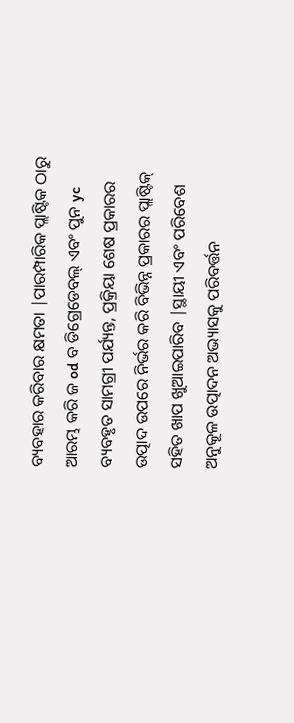ବ୍ୟବହାର କରିବାର କ୍ଷମତା |ପାରମ୍ପାରିକ ପ୍ଲାଷ୍ଟିକ ଠାରୁ ଆରମ୍ଭ କରି ଜ od ବ ଡିଗ୍ରେଡେବଲ୍ ଏବଂ ପୁନ yc ବ୍ୟବହୃତ ସାମଗ୍ରୀ ପର୍ଯ୍ୟନ୍ତ, ପ୍ରକ୍ରିୟା ଶେଷ ପ୍ରକାରର ଉତ୍ପାଦ ଉପରେ ନିର୍ଭର କରି ବିଭିନ୍ନ ପ୍ରକାରର ପ୍ଲାଷ୍ଟିକ୍ ସହିତ ଖାପ ଖୁଆଇପାରିବ |ସ୍ଥାୟୀ ଏବଂ ପରିବେଶ ଅନୁକୂଳ ଉତ୍ପାଦନ ଅଭ୍ୟାସକୁ ପରିବର୍ତ୍ତନ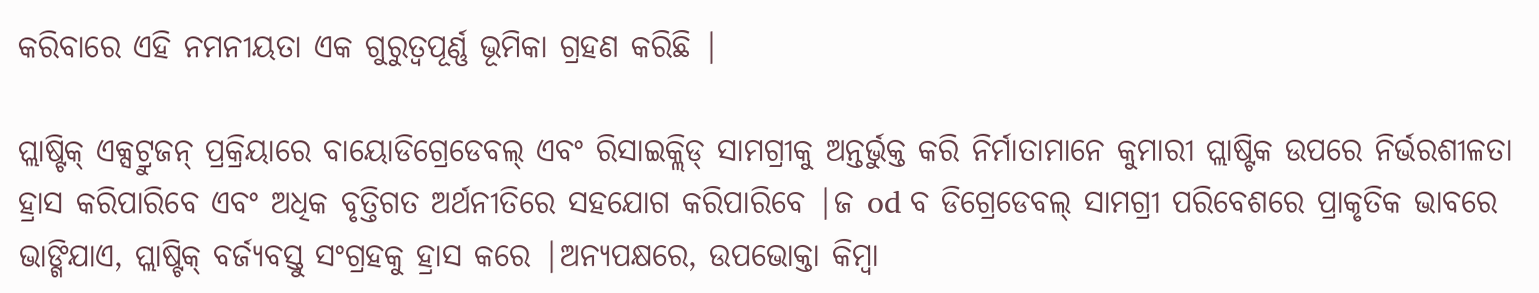କରିବାରେ ଏହି ନମନୀୟତା ଏକ ଗୁରୁତ୍ୱପୂର୍ଣ୍ଣ ଭୂମିକା ଗ୍ରହଣ କରିଛି |

ପ୍ଲାଷ୍ଟିକ୍ ଏକ୍ସଟ୍ରୁଜନ୍ ପ୍ରକ୍ରିୟାରେ ବାୟୋଡିଗ୍ରେଡେବଲ୍ ଏବଂ ରିସାଇକ୍ଲିଡ୍ ସାମଗ୍ରୀକୁ ଅନ୍ତର୍ଭୁକ୍ତ କରି ନିର୍ମାତାମାନେ କୁମାରୀ ପ୍ଲାଷ୍ଟିକ ଉପରେ ନିର୍ଭରଶୀଳତା ହ୍ରାସ କରିପାରିବେ ଏବଂ ଅଧିକ ବୃତ୍ତିଗତ ଅର୍ଥନୀତିରେ ସହଯୋଗ କରିପାରିବେ |ଜ od ବ ଡିଗ୍ରେଡେବଲ୍ ସାମଗ୍ରୀ ପରିବେଶରେ ପ୍ରାକୃତିକ ଭାବରେ ଭାଙ୍ଗିଯାଏ, ପ୍ଲାଷ୍ଟିକ୍ ବର୍ଜ୍ୟବସ୍ତୁ ସଂଗ୍ରହକୁ ହ୍ରାସ କରେ |ଅନ୍ୟପକ୍ଷରେ, ଉପଭୋକ୍ତା କିମ୍ବା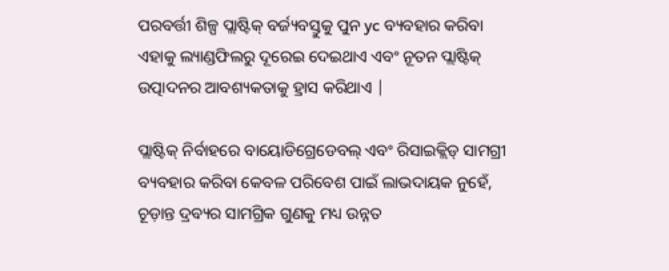ପରବର୍ତ୍ତୀ ଶିଳ୍ପ ପ୍ଲାଷ୍ଟିକ୍ ବର୍ଜ୍ୟବସ୍ତୁକୁ ପୁନ yc ବ୍ୟବହାର କରିବା ଏହାକୁ ଲ୍ୟାଣ୍ଡଫିଲରୁ ଦୂରେଇ ଦେଇଥାଏ ଏବଂ ନୂତନ ପ୍ଲାଷ୍ଟିକ୍ ଉତ୍ପାଦନର ଆବଶ୍ୟକତାକୁ ହ୍ରାସ କରିଥାଏ |

ପ୍ଲାଷ୍ଟିକ୍ ନିର୍ବାହରେ ବାୟୋଡିଗ୍ରେଡେବଲ୍ ଏବଂ ରିସାଇକ୍ଲିଡ୍ ସାମଗ୍ରୀ ବ୍ୟବହାର କରିବା କେବଳ ପରିବେଶ ପାଇଁ ଲାଭଦାୟକ ନୁହେଁ, ଚୂଡ଼ାନ୍ତ ଦ୍ରବ୍ୟର ସାମଗ୍ରିକ ଗୁଣକୁ ମଧ୍ୟ ଉନ୍ନତ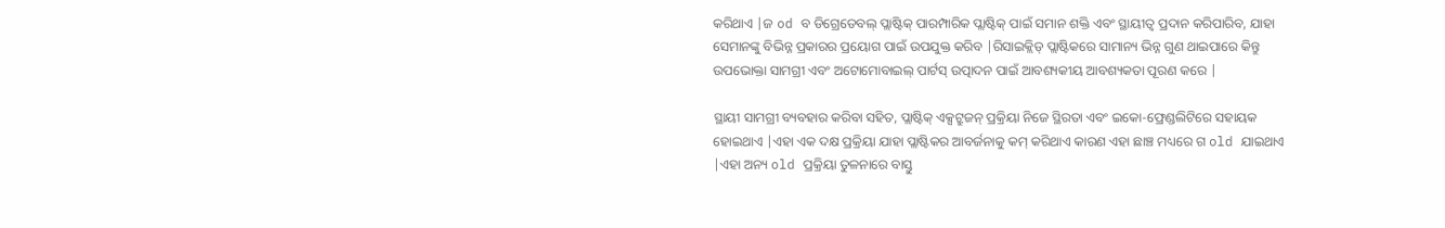କରିଥାଏ |ଜ od ବ ଡିଗ୍ରେଡେବଲ୍ ପ୍ଲାଷ୍ଟିକ୍ ପାରମ୍ପାରିକ ପ୍ଲାଷ୍ଟିକ୍ ପାଇଁ ସମାନ ଶକ୍ତି ଏବଂ ସ୍ଥାୟୀତ୍ୱ ପ୍ରଦାନ କରିପାରିବ, ଯାହା ସେମାନଙ୍କୁ ବିଭିନ୍ନ ପ୍ରକାରର ପ୍ରୟୋଗ ପାଇଁ ଉପଯୁକ୍ତ କରିବ |ରିସାଇକ୍ଲିଡ୍ ପ୍ଲାଷ୍ଟିକରେ ସାମାନ୍ୟ ଭିନ୍ନ ଗୁଣ ଥାଇପାରେ କିନ୍ତୁ ଉପଭୋକ୍ତା ସାମଗ୍ରୀ ଏବଂ ଅଟୋମୋବାଇଲ୍ ପାର୍ଟସ୍ ଉତ୍ପାଦନ ପାଇଁ ଆବଶ୍ୟକୀୟ ଆବଶ୍ୟକତା ପୂରଣ କରେ |

ସ୍ଥାୟୀ ସାମଗ୍ରୀ ବ୍ୟବହାର କରିବା ସହିତ, ପ୍ଲାଷ୍ଟିକ୍ ଏକ୍ସଟ୍ରୁଜନ୍ ପ୍ରକ୍ରିୟା ନିଜେ ସ୍ଥିରତା ଏବଂ ଇକୋ-ଫ୍ରେଣ୍ଡଲିଟିରେ ସହାୟକ ହୋଇଥାଏ |ଏହା ଏକ ଦକ୍ଷ ପ୍ରକ୍ରିୟା ଯାହା ପ୍ଲାଷ୍ଟିକର ଆବର୍ଜନାକୁ କମ୍ କରିଥାଏ କାରଣ ଏହା ଛାଞ୍ଚ ମଧ୍ୟରେ ଗ old ଯାଇଥାଏ |ଏହା ଅନ୍ୟ old ପ୍ରକ୍ରିୟା ତୁଳନାରେ ବାସ୍ତୁ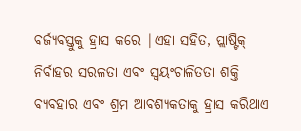ବର୍ଜ୍ୟବସ୍ତୁକୁ ହ୍ରାସ କରେ |ଏହା ସହିତ, ପ୍ଲାଷ୍ଟିକ୍ ନିର୍ବାହର ସରଳତା ଏବଂ ସ୍ୱୟଂଚାଳିତତା ଶକ୍ତି ବ୍ୟବହାର ଏବଂ ଶ୍ରମ ଆବଶ୍ୟକତାକୁ ହ୍ରାସ କରିଥାଏ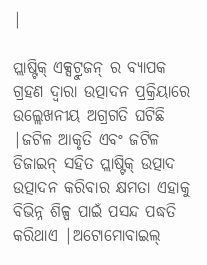|

ପ୍ଲାଷ୍ଟିକ୍ ଏକ୍ସଟ୍ରୁଜନ୍ ର ବ୍ୟାପକ ଗ୍ରହଣ ଦ୍ୱାରା ଉତ୍ପାଦନ ପ୍ରକ୍ରିୟାରେ ଉଲ୍ଲେଖନୀୟ ଅଗ୍ରଗତି ଘଟିଛି |ଜଟିଳ ଆକୃତି ଏବଂ ଜଟିଳ ଡିଜାଇନ୍ ସହିତ ପ୍ଲାଷ୍ଟିକ୍ ଉତ୍ପାଦ ଉତ୍ପାଦନ କରିବାର କ୍ଷମତା ଏହାକୁ ବିଭିନ୍ନ ଶିଳ୍ପ ପାଇଁ ପସନ୍ଦ ପଦ୍ଧତି କରିଥାଏ |ଅଟୋମୋବାଇଲ୍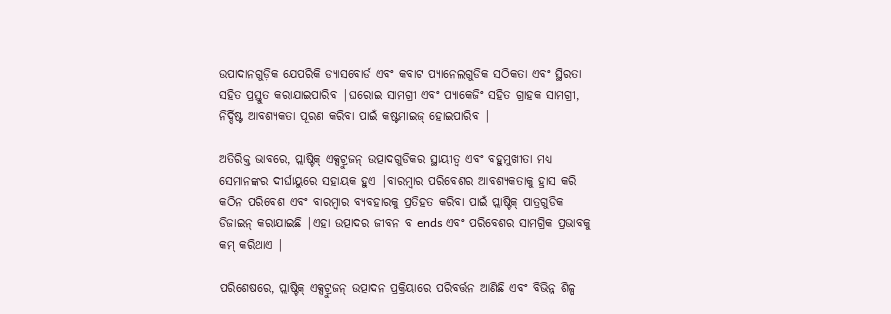ଉପାଦାନଗୁଡ଼ିକ ଯେପରିକି ଡ୍ୟାସବୋର୍ଡ ଏବଂ କବାଟ ପ୍ୟାନେଲଗୁଡିକ ସଠିକତା ଏବଂ ସ୍ଥିରତା ସହିତ ପ୍ରସ୍ତୁତ କରାଯାଇପାରିବ |ଘରୋଇ ସାମଗ୍ରୀ ଏବଂ ପ୍ୟାକେଜିଂ ସହିତ ଗ୍ରାହକ ସାମଗ୍ରୀ, ନିର୍ଦ୍ଦିଷ୍ଟ ଆବଶ୍ୟକତା ପୂରଣ କରିବା ପାଇଁ କଷ୍ଟମାଇଜ୍ ହୋଇପାରିବ |

ଅତିରିକ୍ତ ଭାବରେ, ପ୍ଲାଷ୍ଟିକ୍ ଏକ୍ସଟ୍ରୁଜନ୍ ଉତ୍ପାଦଗୁଡିକର ସ୍ଥାୟୀତ୍ୱ ଏବଂ ବହୁମୁଖୀତା ମଧ୍ୟ ସେମାନଙ୍କର ଦୀର୍ଘାୟୁରେ ସହାୟକ ହୁଏ |ବାରମ୍ବାର ପରିବେଶର ଆବଶ୍ୟକତାକୁ ହ୍ରାସ କରି କଠିନ ପରିବେଶ ଏବଂ ବାରମ୍ବାର ବ୍ୟବହାରକୁ ପ୍ରତିହତ କରିବା ପାଇଁ ପ୍ଲାଷ୍ଟିକ୍ ପାତ୍ରଗୁଡିକ ଡିଜାଇନ୍ କରାଯାଇଛି |ଏହା ଉତ୍ପାଦର ଜୀବନ ବ ends ଏବଂ ପରିବେଶର ସାମଗ୍ରିକ ପ୍ରଭାବକୁ କମ୍ କରିଥାଏ |

ପରିଶେଷରେ, ପ୍ଲାଷ୍ଟିକ୍ ଏକ୍ସଟ୍ରୁଜନ୍ ଉତ୍ପାଦନ ପ୍ରକ୍ରିୟାରେ ପରିବର୍ତ୍ତନ ଆଣିଛି ଏବଂ ବିଭିନ୍ନ ଶିଳ୍ପ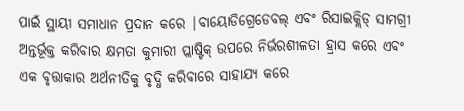ପାଇଁ ସ୍ଥାୟୀ ସମାଧାନ ପ୍ରଦାନ କରେ |ବାୟୋଡିଗ୍ରେଡେବଲ୍ ଏବଂ ରିସାଇକ୍ଲିଡ୍ ସାମଗ୍ରୀ ଅନ୍ତର୍ଭୂକ୍ତ କରିବାର କ୍ଷମତା କୁମାରୀ ପ୍ଲାଷ୍ଟିକ୍ ଉପରେ ନିର୍ଭରଶୀଳତା ହ୍ରାସ କରେ ଏବଂ ଏକ ବୃତ୍ତାକାର ଅର୍ଥନୀତିକୁ ବୃଦ୍ଧି କରିବାରେ ସାହାଯ୍ୟ କରେ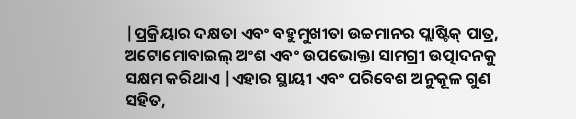|ପ୍ରକ୍ରିୟାର ଦକ୍ଷତା ଏବଂ ବହୁମୁଖୀତା ଉଚ୍ଚମାନର ପ୍ଲାଷ୍ଟିକ୍ ପାତ୍ର, ଅଟୋମୋବାଇଲ୍ ଅଂଶ ଏବଂ ଉପଭୋକ୍ତା ସାମଗ୍ରୀ ଉତ୍ପାଦନକୁ ସକ୍ଷମ କରିଥାଏ |ଏହାର ସ୍ଥାୟୀ ଏବଂ ପରିବେଶ ଅନୁକୂଳ ଗୁଣ ସହିତ,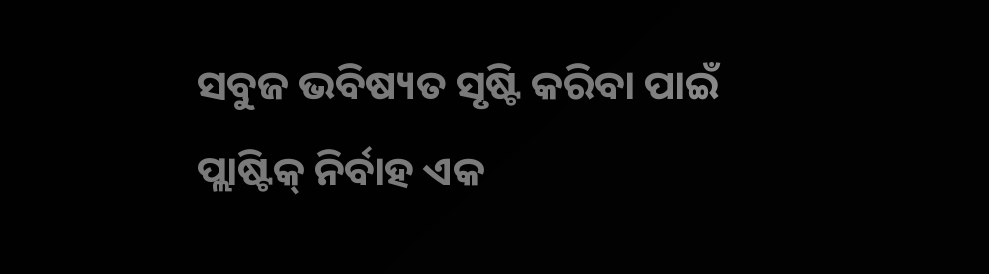ସବୁଜ ଭବିଷ୍ୟତ ସୃଷ୍ଟି କରିବା ପାଇଁ ପ୍ଲାଷ୍ଟିକ୍ ନିର୍ବାହ ଏକ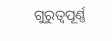ଗୁରୁତ୍ୱପୂର୍ଣ୍ଣ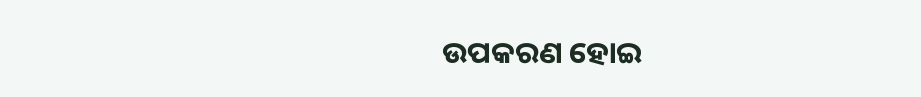ଉପକରଣ ହୋଇ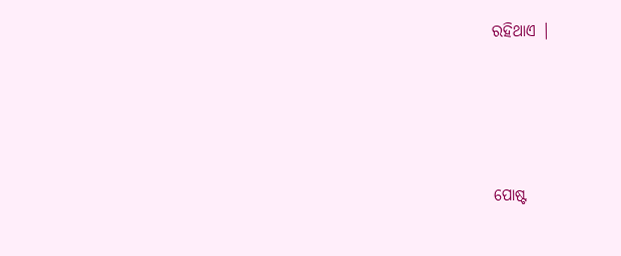ରହିଥାଏ |




ପୋଷ୍ଟ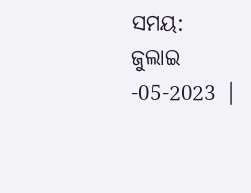ସମୟ: ଜୁଲାଇ -05-2023 |